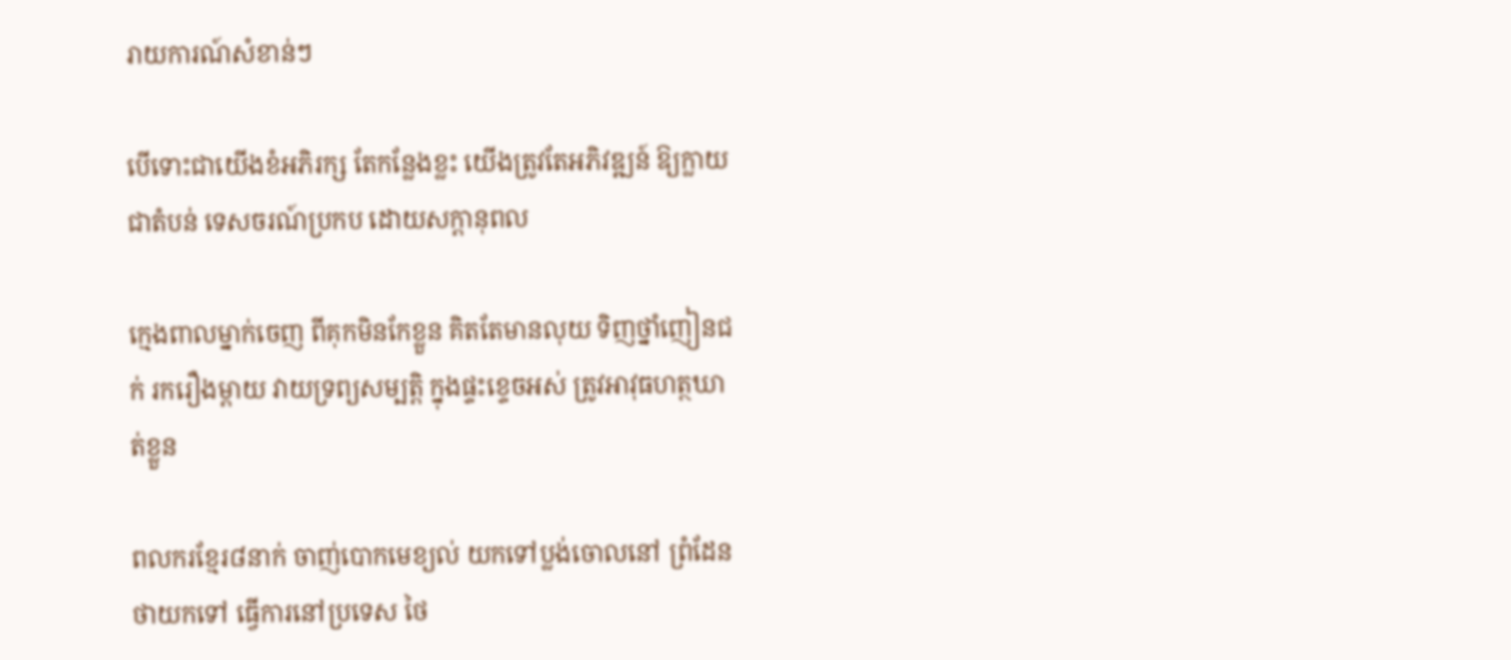រាយការណ៍សំខាន់ៗ

បើទោះជាយើងខំអភិរក្ស តែកន្លែងខ្លះ យើងត្រូវតែអភិវឌ្ឍន៍ ឱ្យក្លាយជាតំបន់ ទេសចរណ៍ប្រកប ដោយសក្តានុពល

ក្មេងពាលម្នាក់ចេញ ពីគុកមិនកែខ្លួន គិតតែមានលុយ ទិញថ្នាំញៀនជក់ រករឿងម្តាយ វាយទ្រព្យសម្បតិ្ត ក្នុងផ្ទះខ្ទេចអស់ ត្រូវអាវុធហត្ថឃាត់ខ្លួន

ពលករខ្មែរ៨នាក់ ចាញ់បោកមេខ្យល់ យកទៅប្លង់ចោលនៅ ព្រំដែនថាយកទៅ ធ្វើការនៅប្រទេស ថៃ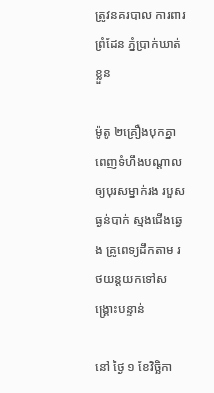ត្រូវនគរបាល ការពារព្រំដែន ភ្នំប្រាក់ឃាត់ខ្លួន

ម៉ូតូ ២គ្រឿងបុកគ្នា ពេញទំហឹងបណ្តាល ឲ្យបុរសម្នាក់រង របួសធ្ងន់បាក់ ស្មងជើងឆ្វេង គ្រូពេទ្យដឹកតាម រថយន្តយកទៅសង្គ្រោះបន្ទាន់

នៅ ថ្ងៃ ១ ខែវិច្ឆិកា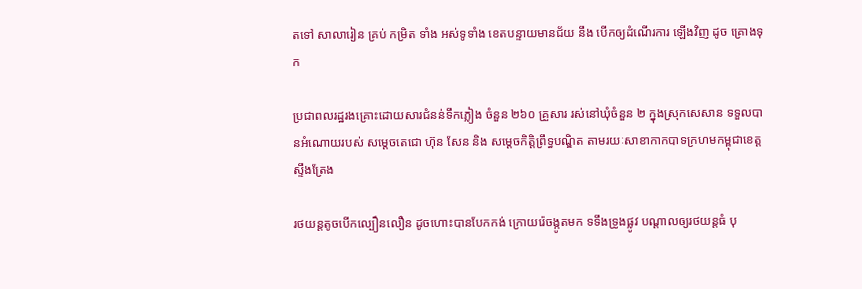តទៅ សាលារៀន គ្រប់ កម្រិត ទាំង អស់ទូទាំង ខេតបន្ទាយមានជ័យ នឹង បើកឲ្យដំណើរការ ឡើងវិញ ដូច គ្រោងទុក

ប្រជាពលរដ្ឋរងគ្រោះដោយសារជំនន់ទឹកភ្លៀង ចំនួន ២៦០ គ្រួសារ រស់នៅឃុំចំនួន ២ ក្នុងស្រុកសេសាន ទទួលបានអំណោយរបស់ សម្តេចតេជោ ហ៊ុន សែន និង សម្តេចកិត្តិព្រឹទ្ធបណ្ឌិត តាមរយៈសាខាកាកបាទក្រហមកម្ពុជាខេត្តស្ទឹងត្រែង

រថយន្តតូចបើកល្បឿនលឿន ដូចហោះបានបែកកង់ ក្រោយរ៉េចង្កូតមក ទទឹងទ្រូងផ្លូវ បណ្តាលឲ្យរថយន្តធំ បុ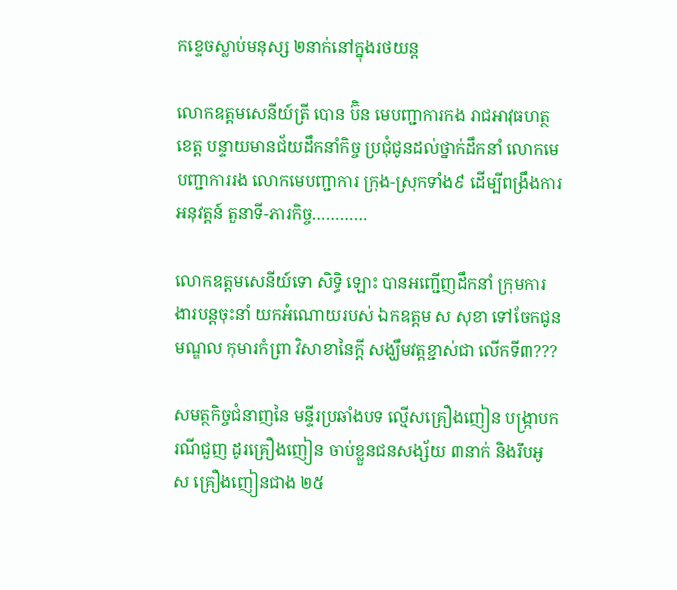កខ្ទេចស្លាប់មនុស្ស ២នាក់នៅក្នុងរថយន្ត

លោកឧត្តមសេនីយ៍ត្រី បោន ប៊ិន មេបញ្ជាការកង រាជអាវុធហត្ថខេត្ត បន្ទាយមានជ័យដឹកនាំកិច្ច ប្រជុំជូនដល់ថ្នាក់ដឹកនាំ លោកមេបញ្ជាការរង លោកមេបញ្ជាការ ក្រុង-ស្រុកទាំង៩ ដើម្បីពង្រឹងការអនុវត្តន៍ តួនាទី-ភារកិច្ច…………

លោកឧត្តមសេនីយ៍ទោ សិទ្ធិ ឡោះ បានអញ្ជើញដឹកនាំ ក្រុមការងារបន្តចុះនាំ យកអំណោយរបស់ ឯកឧត្តម ស សុខា ទៅចែកជូនមណ្ឌល កុមារកំព្រា វិសាខានៃក្តី សង្ឃឹមវត្តខ្ជាស់ជា លើកទី៣???

សមត្ថកិច្ចជំនាញនៃ មន្ទីរប្រឆាំងបទ ល្មើសគ្រឿងញៀន បង្ក្រាបករណីជួញ ដូរគ្រឿងញៀន ចាប់ខ្លួនជនសង្ស័យ ៣នាក់ និងរឹបអូស គ្រឿងញៀនជាង ២៥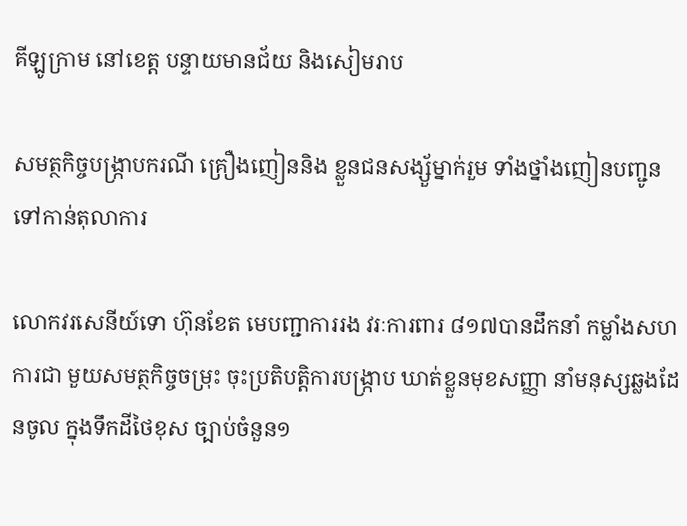គីឡូក្រាម នៅខេត្ត បន្ទាយមានជ័យ និងសៀមរាប

សមត្ថកិច្ចបង្ក្រាបករណី គ្រឿងញៀននិង ខ្លួនជនសង្ស័ួម្នាក់រួម ទាំងថ្នាំងញៀនបញ្ជូន ទៅកាន់តុលាការ

លោកវរសេនីយ៍ទោ ហ៊ុនខែត មេបញ្ជាការរង វរៈការពារ ៨១៧បានដឹកនាំ កម្លាំងសហការជា មួយសមត្ថកិច្ចចម្រុះ ចុះប្រតិបត្តិការបង្ក្រាប ឃាត់ខ្លួនមុខសញ្ញា នាំមនុស្សឆ្លងដែនចូល ក្នុងទឹកដីថៃខុស ច្បាប់ចំនួន១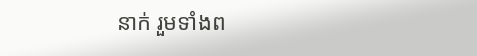នាក់ រួមទាំងព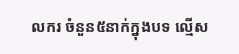លករ ចំនួន៥នាក់ក្នុងបទ ល្មើស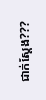ជាក់ស្ដែង???